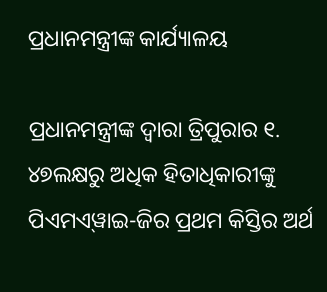ପ୍ରଧାନମନ୍ତ୍ରୀଙ୍କ କାର୍ଯ୍ୟାଳୟ

ପ୍ରଧାନମନ୍ତ୍ରୀଙ୍କ ଦ୍ୱାରା ତ୍ରିପୁରାର ୧. ୪୭ଲକ୍ଷରୁ ଅଧିକ ହିତାଧିକାରୀଙ୍କୁ ପିଏମଏ୍‌ୱାଇ-ଜିର ପ୍ରଥମ କିସ୍ତିର ଅର୍ଥ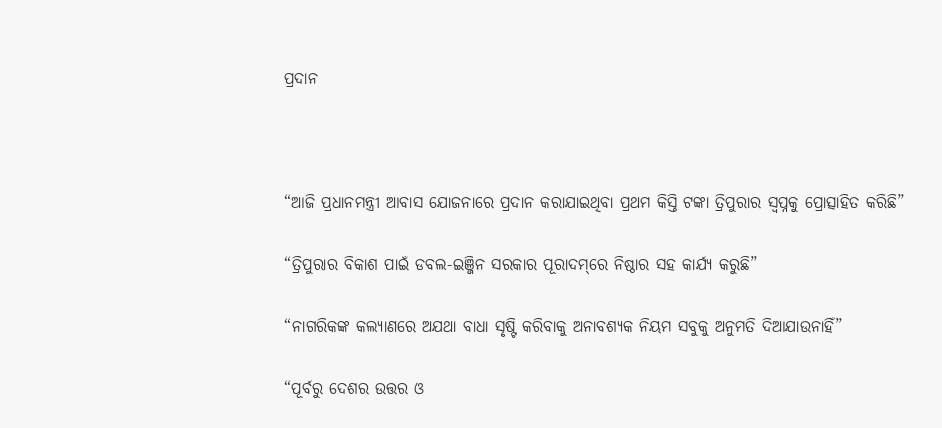ପ୍ରଦାନ



“ଆଜି ପ୍ରଧାନମନ୍ତ୍ରୀ ଆବାସ ଯୋଜନାରେ ପ୍ରଦାନ କରାଯାଇଥିବା ପ୍ରଥମ କିସ୍ତି ଟଙ୍କା ତ୍ରିପୁରାର ସ୍ୱପ୍ନକୁ ପ୍ରୋତ୍ସାହିତ କରିଛି”

“ତ୍ରିପୁରାର ବିକାଶ ପାଇଁ ଡବଲ-ଇଞ୍ଜିନ ସରକାର ପୂରାଦମ୍‌ରେ ନିଷ୍ଠାର ସହ କାର୍ଯ୍ୟ କରୁଛି”

“ନାଗରିକଙ୍କ କଲ୍ୟାଣରେ ଅଯଥା ବାଧା ସୃଷ୍ଟି କରିବାକୁ ଅନାବଶ୍ୟକ ନିୟମ ସବୁକୁ ଅନୁମତି ଦିଆଯାଉନାହିଁ”

“ପୂର୍ବରୁ ଦେଶର ଉତ୍ତର ଓ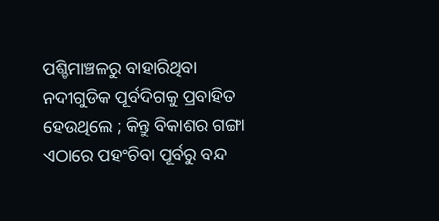ପଶ୍ଚିମାଞ୍ଚଳରୁ ବାହାରିଥିବା ନଦୀଗୁଡିକ ପୂର୍ବଦିଗକୁ ପ୍ରବାହିତ ହେଉଥିଲେ ; କିନ୍ତୁ ବିକାଶର ଗଙ୍ଗା ଏଠାରେ ପହଂଚିବା ପୂର୍ବରୁ ବନ୍ଦ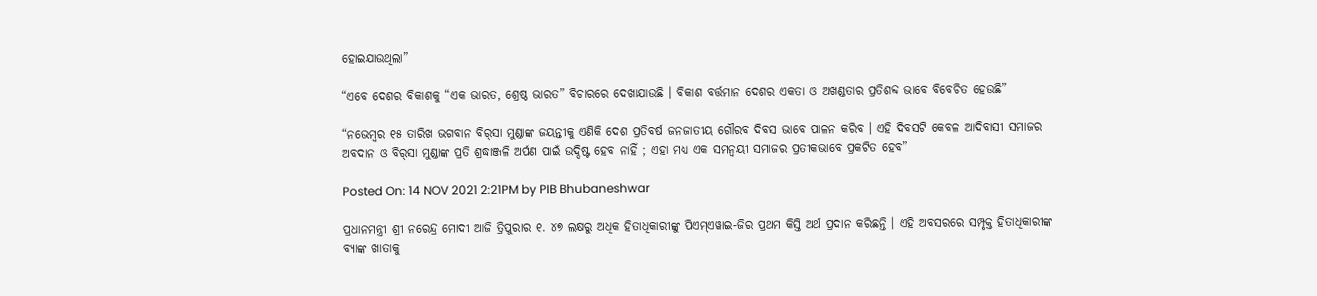ହୋଇଯାଉଥିଲା”

“ଏବେ ଦେଶର ବିକାଶକୁ “ଏକ ଭାରତ, ଶ୍ରେଷ୍ଠ ଭାରତ” ବିଚାରରେ ଦେଖାଯାଉଛି । ବିକାଶ ବର୍ତ୍ତମାନ ଦେଶର ଏକତା ଓ ଅଖଣ୍ଡତାର ପ୍ରତିଶବ୍ଦ ଭାବେ ବିବେଚିତ ହେଉଛି”

“ନଭେମ୍ବର ୧୫ ତାରିଖ ଭଗବାନ ବିର୍‌ସା ମୁଣ୍ଡାଙ୍କ ଜୟନ୍ତୀକୁ ଏଣିକି ଦେଶ ପ୍ରତିବର୍ଷ ଜନଜାତୀୟ ଗୌରବ ଦିବସ ଭାବେ ପାଳନ କରିବ । ଏହି ଦିବସଟି କେବଳ ଆଦିବାସୀ ସମାଜର ଅବଦାନ ଓ ବିର୍‌ସା ମୁଣ୍ଡାଙ୍କ ପ୍ରତି ଶ୍ରଦ୍ଧାଞ୍ଜଳି ଅର୍ପଣ ପାଇଁ ଉଦ୍ଦିଷ୍ଟ ହେବ ନାହିଁ ; ଏହା ମଧ୍ୟ ଏକ ସମନ୍ୱୟୀ ସମାଜର ପ୍ରତୀକଭାବେ ପ୍ରକଟିତ ହେବ”

Posted On: 14 NOV 2021 2:21PM by PIB Bhubaneshwar

ପ୍ରଧାନମନ୍ତ୍ରୀ ଶ୍ରୀ ନରେନ୍ଦ୍ର ମୋଦୀ ଆଜି ତ୍ରିପୁରାର ୧. ୪୭ ଲକ୍ଷରୁ ଅଧିକ ହିତାଧିକାରୀଙ୍କୁ ପିଏମ୍‌ଏୱାଇ-ଜିର ପ୍ରଥମ କିସ୍ତି ଅର୍ଥ ପ୍ରଦାନ କରିଛନ୍ତି । ଏହି ଅବସରରେ ସମ୍ପୃକ୍ତ ହିତାଧିକାରୀଙ୍କ ବ୍ୟାଙ୍କ ଖାତାକୁ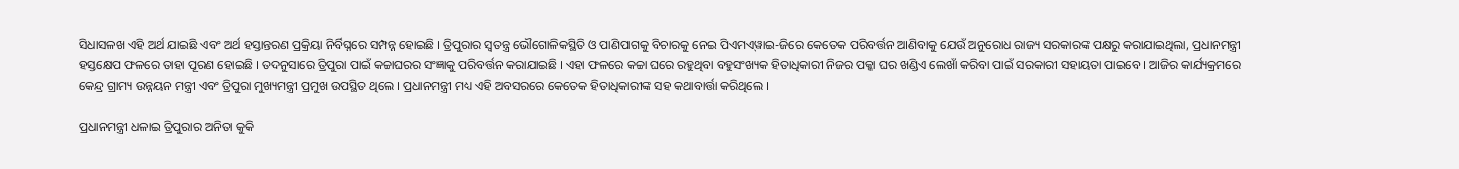ସିଧାସଳଖ ଏହି ଅର୍ଥ ଯାଇଛି ଏବଂ ଅର୍ଥ ହସ୍ତାନ୍ତରଣ ପ୍ରକ୍ରିୟା ନିର୍ବିଘ୍ନରେ ସମ୍ପନ୍ନ ହୋଇଛି । ତ୍ରିପୁରାର ସ୍ୱତନ୍ତ୍ର ଭୌଗୋଳିକସ୍ଥିତି ଓ ପାଣିପାଗକୁ ବିଚାରକୁ ନେଇ ପିଏମଏ୍‌ୱାଇ-ଜିରେ କେତେକ ପରିବର୍ତ୍ତନ ଆଣିବାକୁ ଯେଉଁ ଅନୁରୋଧ ରାଜ୍ୟ ସରକାରଙ୍କ ପକ୍ଷରୁ କରାଯାଇଥିଲା, ପ୍ରଧାନମନ୍ତ୍ରୀ ହସ୍ତକ୍ଷେପ ଫଳରେ ତାହା ପୂରଣ ହୋଇଛି । ତଦନୁସାରେ ତ୍ରିପୁରା ପାଇଁ କଚ୍ଚାଘରର ସଂଜ୍ଞାକୁ ପରିବର୍ତ୍ତନ କରାଯାଇଛି । ଏହା ଫଳରେ କଚ୍ଚା ଘରେ ରହୁଥିବା ବହୁସଂଖ୍ୟକ ହିତାଧିକାରୀ ନିଜର ପକ୍କା ଘର ଖଣ୍ଡିଏ ଲେଖାଁ କରିବା ପାଇଁ ସରକାରୀ ସହାୟତା ପାଇବେ । ଆଜିର କାର୍ଯ୍ୟକ୍ରମରେ କେନ୍ଦ୍ର ଗ୍ରାମ୍ୟ ଉନ୍ନୟନ ମନ୍ତ୍ରୀ ଏବଂ ତ୍ରିପୁରା ମୁଖ୍ୟମନ୍ତ୍ରୀ ପ୍ରମୁଖ ଉପସ୍ଥିତ ଥିଲେ । ପ୍ରଧାନମନ୍ତ୍ରୀ ମଧ୍ୟ ଏହି ଅବସରରେ କେତେକ ହିତାଧିକାରୀଙ୍କ ସହ କଥାବାର୍ତ୍ତା କରିଥିଲେ ।

ପ୍ରଧାନମନ୍ତ୍ରୀ ଧଳାଇ ତ୍ରିପୁରାର ଅନିତା କୁକି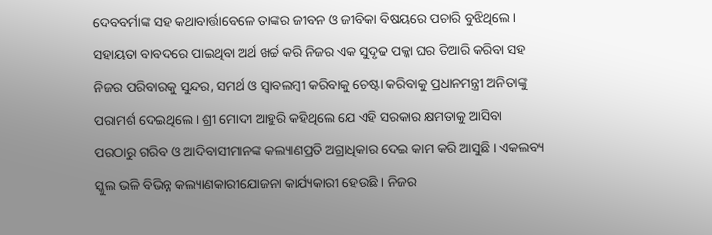ଦେବବର୍ମାଙ୍କ ସହ କଥାବାର୍ତ୍ତାବେଳେ ତାଙ୍କର ଜୀବନ ଓ ଜୀବିକା ବିଷୟରେ ପଚାରି ବୁଝିଥିଲେ । ସହାୟତା ବାବଦରେ ପାଇଥିବା ଅର୍ଥ ଖର୍ଚ୍ଚ କରି ନିଜର ଏକ ସୁଦୃଢ ପକ୍କା ଘର ତିଆରି କରିବା ସହ ନିଜର ପରିବାରକୁ ସୁନ୍ଦର, ସମର୍ଥ ଓ ସ୍ୱାବଲମ୍ବୀ କରିବାକୁ ଚେଷ୍ଟା କରିବାକୁ ପ୍ରଧାନମନ୍ତ୍ରୀ ଅନିତାଙ୍କୁ ପରାମର୍ଶ ଦେଇଥିଲେ । ଶ୍ରୀ ମୋଦୀ ଆହୁରି କହିଥିଲେ ଯେ ଏହି ସରକାର କ୍ଷମତାକୁ ଆସିବା ପରଠାରୁ ଗରିବ ଓ ଆଦିବାସୀମାନଙ୍କ କଲ୍ୟାଣପ୍ରତି ଅଗ୍ରାଧିକାର ଦେଇ କାମ କରି ଆସୁଛି । ଏକଲବ୍ୟ ସ୍କୁଲ ଭଳି ବିଭିନ୍ନ କଲ୍ୟାଣକାରୀଯୋଜନା କାର୍ଯ୍ୟକାରୀ ହେଉଛି । ନିଜର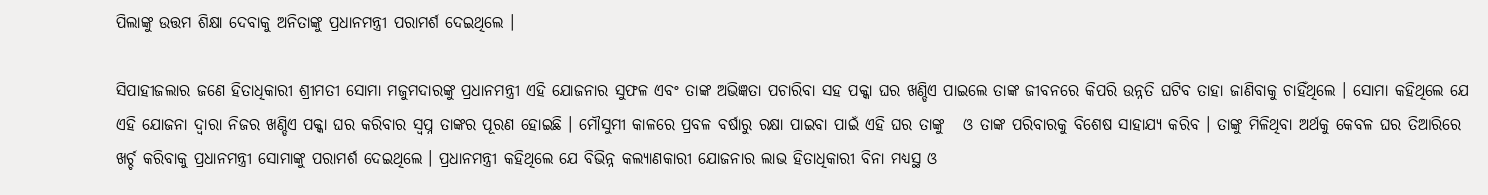ପିଲାଙ୍କୁ ଉତ୍ତମ ଶିକ୍ଷା ଦେବାକୁ ଅନିତାଙ୍କୁ ପ୍ରଧାନମନ୍ତ୍ରୀ ପରାମର୍ଶ ଦେଇଥିଲେ ।

ସିପାହୀଜଲାର ଜଣେ ହିତାଧିକାରୀ ଶ୍ରୀମତୀ ସୋମା ମଜୁମଦାରଙ୍କୁ ପ୍ରଧାନମନ୍ତ୍ରୀ ଏହି ଯୋଜନାର ସୁଫଳ ଏବଂ ତାଙ୍କ ଅଭିଜ୍ଞତା ପଚାରିବା ସହ ପକ୍କା ଘର ଖଣ୍ଡିଏ ପାଇଲେ ତାଙ୍କ ଜୀବନରେ କିପରି ଉନ୍ନତି ଘଟିବ ତାହା ଜାଣିବାକୁ ଚାହିଁଥିଲେ । ସୋମା କହିଥିଲେ ଯେ ଏହି ଯୋଜନା ଦ୍ୱାରା ନିଜର ଖଣ୍ଡିଏ ପକ୍କା ଘର କରିବାର ସ୍ୱପ୍ନ ତାଙ୍କର ପୂରଣ ହୋଇଛି । ମୌସୁମୀ କାଳରେ ପ୍ରବଳ ବର୍ଷାରୁ ରକ୍ଷା ପାଇବା ପାଇଁ ଏହି ଘର ତାଙ୍କୁ   ଓ ତାଙ୍କ ପରିବାରକୁ ବିଶେଷ ସାହାଯ୍ୟ କରିବ । ତାଙ୍କୁ ମିଳିଥିବା ଅର୍ଥକୁ କେବଳ ଘର ତିଆରିରେ  ଖର୍ଚ୍ଚ କରିବାକୁ ପ୍ରଧାନମନ୍ତ୍ରୀ ସୋମାଙ୍କୁ ପରାମର୍ଶ ଦେଇଥିଲେ । ପ୍ରଧାନମନ୍ତ୍ରୀ କହିଥିଲେ ଯେ ବିଭିନ୍ନ କଲ୍ୟାଣକାରୀ ଯୋଜନାର ଲାଭ ହିତାଧିକାରୀ ବିନା ମଧ୍ୟସ୍ଥ ଓ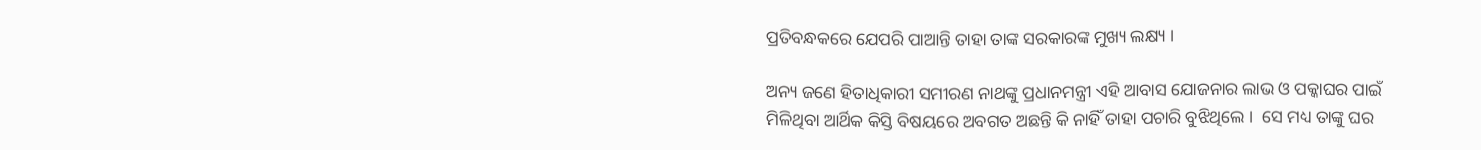ପ୍ରତିବନ୍ଧକରେ ଯେପରି ପାଆନ୍ତି ତାହା ତାଙ୍କ ସରକାରଙ୍କ ମୁଖ୍ୟ ଲକ୍ଷ୍ୟ ।

ଅନ୍ୟ ଜଣେ ହିତାଧିକାରୀ ସମୀରଣ ନାଥଙ୍କୁ ପ୍ରଧାନମନ୍ତ୍ରୀ ଏହି ଆବାସ ଯୋଜନାର ଲାଭ ଓ ପକ୍କାଘର ପାଇଁ ମିଳିଥିବା ଆର୍ଥିକ କିସ୍ତି ବିଷୟରେ ଅବଗତ ଅଛନ୍ତି କି ନାହିଁ ତାହା ପଚାରି ବୁଝିଥିଲେ ।  ସେ ମଧ୍ୟ ତାଙ୍କୁ ଘର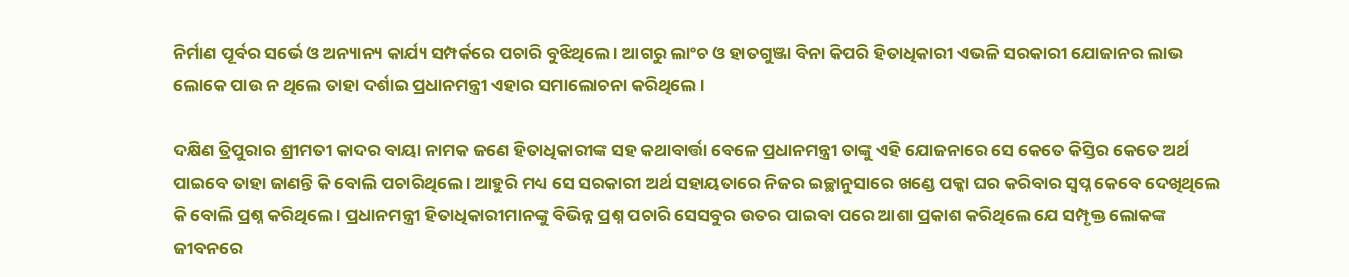ନିର୍ମାଣ ପୂର୍ବର ସର୍ଭେ ଓ ଅନ୍ୟାନ୍ୟ କାର୍ଯ୍ୟ ସମ୍ପର୍କରେ ପଚାରି ବୁଝିଥିଲେ । ଆଗରୁ ଲାଂଚ ଓ ହାତଗୁଞ୍ଜା ବିନା କିପରି ହିତାଧିକାରୀ ଏଭଳି ସରକାରୀ ଯୋଜାନର ଲାଭ ଲୋକେ ପାଉ ନ ଥିଲେ ତାହା ଦର୍ଶାଇ ପ୍ରଧାନମନ୍ତ୍ରୀ ଏହାର ସମାଲୋଚନା କରିଥିଲେ ।

ଦକ୍ଷିଣ ତ୍ରିପୁରାର ଶ୍ରୀମତୀ କାଦର ବାୟା ନାମକ ଜଣେ ହିତାଧିକାରୀଙ୍କ ସହ କଥାବାର୍ତ୍ତା ବେଳେ ପ୍ରଧାନମନ୍ତ୍ରୀ ତାଙ୍କୁ ଏହି ଯୋଜନାରେ ସେ କେତେ କିସ୍ତିର କେତେ ଅର୍ଥ ପାଇବେ ତାହା ଜାଣନ୍ତି କି ବୋଲି ପଚାରିଥିଲେ । ଆହୁରି ମଧ୍ୟ ସେ ସରକାରୀ ଅର୍ଥ ସହାୟତାରେ ନିଜର ଇଚ୍ଛାନୁସାରେ ଖଣ୍ଡେ ପକ୍କା ଘର କରିବାର ସ୍ୱପ୍ନ କେବେ ଦେଖିଥିଲେ କି ବୋଲି ପ୍ରଶ୍ନ କରିଥିଲେ । ପ୍ରଧାନମନ୍ତ୍ରୀ ହିତାଧିକାରୀମାନଙ୍କୁ ବିଭିନ୍ନ ପ୍ରଶ୍ନ ପଚାରି ସେସବୁର ଉତର ପାଇବା ପରେ ଆଶା ପ୍ରକାଶ କରିଥିଲେ ଯେ ସମ୍ପୃକ୍ତ ଲୋକଙ୍କ ଜୀବନରେ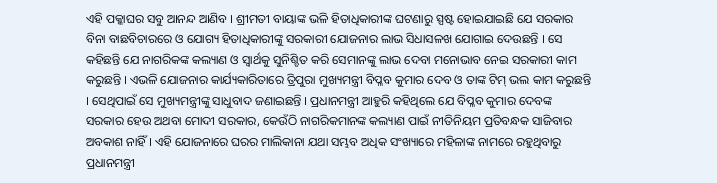ଏହି ପକ୍କାଘର ସବୁ ଆନନ୍ଦ ଆଣିବ । ଶ୍ରୀମତୀ ବାୟାଙ୍କ ଭଳି ହିତାଧିକାରୀଙ୍କ ଘଟଣାରୁ ସ୍ପଷ୍ଟ ହୋଇଯାଇଛି ଯେ ସରକାର ବିନା ବାଛବିଚାରରେ ଓ ଯୋଗ୍ୟ ହିତାଧିକାରୀଙ୍କୁ ସରକାରୀ ଯୋଜନାର ଲାଭ ସିଧାସଳଖ ଯୋଗାଇ ଦେଉଛନ୍ତି । ସେ କହିଛନ୍ତି ଯେ ନାଗରିକଙ୍କ କଲ୍ୟାଣ ଓ ସ୍ୱାର୍ଥକୁ ସୁନିଶ୍ଚିତ କରି ସେମାନଙ୍କୁ ଲାଭ ଦେବା ମନୋଭାବ ନେଇ ସରକାରୀ କାମ କରୁଛନ୍ତି । ଏଭଳି ଯୋଜନାର କାର୍ଯ୍ୟକାରିତାରେ ତ୍ରିପୁରା ମୁଖ୍ୟମନ୍ତ୍ରୀ ବିପ୍ଳବ କୁମାର ଦେବ ଓ ତାଙ୍କ ଟିମ୍ ଭଲ କାମ କରୁଛନ୍ତି । ସେଥିପାଇଁ ସେ ମୁଖ୍ୟମନ୍ତ୍ରୀଙ୍କୁ ସାଧୁବାଦ ଜଣାଇଛନ୍ତି । ପ୍ରଧାନମନ୍ତ୍ରୀ ଆହୁରି କହିଥିଲେ ଯେ ବିପ୍ଳବ କୁମାର ଦେବଙ୍କ ସରକାର ହେଉ ଅଥବା ମୋଦୀ ସରକାର, କେଉଁଠି ନାଗରିକମାନଙ୍କ କଲ୍ୟାଣ ପାଇଁ ନୀତିନିୟମ ପ୍ରତିବନ୍ଧକ ସାଜିବାର ଅବକାଶ ନାହିଁ । ଏହି ଯୋଜନାରେ ଘରର ମାଲିକାନା ଯଥା ସମ୍ଭବ ଅଧିକ ସଂଖ୍ୟାରେ ମହିଳାଙ୍କ ନାମରେ ରହୁଥିବାରୁ ପ୍ରଧାନମନ୍ତ୍ରୀ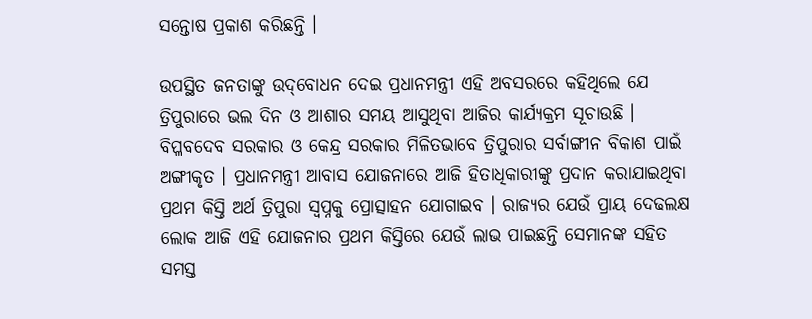ସନ୍ତୋଷ ପ୍ରକାଶ କରିଛନ୍ତି ।

ଉପସ୍ଥିତ ଜନତାଙ୍କୁ ଉଦ୍‌ବୋଧନ ଦେଇ ପ୍ରଧାନମନ୍ତ୍ରୀ ଏହି ଅବସରରେ କହିଥିଲେ ଯେ ତ୍ରିପୁରାରେ ଭଲ ଦିନ ଓ ଆଶାର ସମୟ ଆସୁଥିବା ଆଜିର କାର୍ଯ୍ୟକ୍ରମ ସୂଚାଉଛି । ବିପ୍ଳବଦେବ ସରକାର ଓ କେନ୍ଦ୍ର ସରକାର ମିଳିତଭାବେ ତ୍ରିପୁରାର ସର୍ବାଙ୍ଗୀନ ବିକାଶ ପାଇଁ ଅଙ୍ଗୀକୃତ । ପ୍ରଧାନମନ୍ତ୍ରୀ ଆବାସ ଯୋଜନାରେ ଆଜି ହିତାଧିକାରୀଙ୍କୁ ପ୍ରଦାନ କରାଯାଇଥିବା ପ୍ରଥମ କିସ୍ତି ଅର୍ଥ ତ୍ରିପୁରା ସ୍ୱପ୍ନକୁ ପ୍ରୋତ୍ସାହନ ଯୋଗାଇବ । ରାଜ୍ୟର ଯେଉଁ ପ୍ରାୟ ଦେଢଲକ୍ଷ ଲୋକ ଆଜି ଏହି ଯୋଜନାର ପ୍ରଥମ କିସ୍ତିରେ ଯେଉଁ ଲାଭ ପାଇଛନ୍ତି ସେମାନଙ୍କ ସହିତ ସମସ୍ତ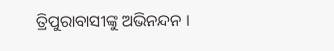ତ୍ରିପୁରାବାସୀଙ୍କୁ ଅଭିନନ୍ଦନ ।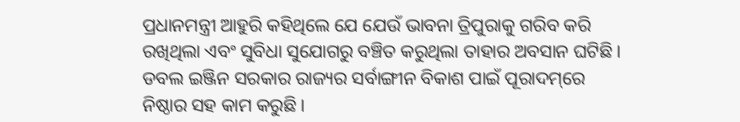ପ୍ରଧାନମନ୍ତ୍ରୀ ଆହୁରି କହିଥିଲେ ଯେ ଯେଉଁ ଭାବନା ତ୍ରିପୁରାକୁ ଗରିବ କରି ରଖିଥିଲା ଏବଂ ସୁବିଧା ସୁଯୋଗରୁ ବଞ୍ଚିତ କରୁଥିଲା ତାହାର ଅବସାନ ଘଟିଛି । ଡବଲ ଇଞ୍ଜିନ ସରକାର ରାଜ୍ୟର ସର୍ବାଙ୍ଗୀନ ବିକାଶ ପାଇଁ ପୂରାଦମ୍‌ରେ ନିଷ୍ଠାର ସହ କାମ କରୁଛି ।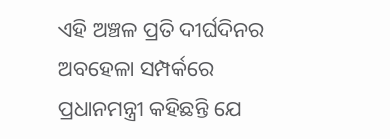ଏହି ଅଞ୍ଚଳ ପ୍ରତି ଦୀର୍ଘଦିନର ଅବହେଳା ସମ୍ପର୍କରେ ପ୍ରଧାନମନ୍ତ୍ରୀ କହିଛନ୍ତି ଯେ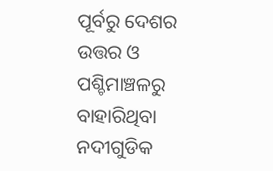ପୂର୍ବରୁ ଦେଶର ଉତ୍ତର ଓ ପଶ୍ଚିମାଞ୍ଚଳରୁ ବାହାରିଥିବା ନଦୀଗୁଡିକ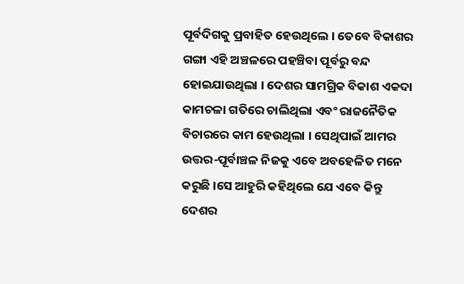ପୂର୍ବଦିଗକୁ ପ୍ରବାହିତ ହେଉଥିଲେ । ତେବେ ବିକାଶର ଗଙ୍ଗା ଏହି ଅଞ୍ଚଳରେ ପହଞ୍ଚିବା ପୂର୍ବରୁ ବନ୍ଦ ହୋଇଯାଉଥିଲା । ଦେଶର ସାମଗ୍ରିକ ବିକାଶ ଏକଦା କାମଚଳା ଗତିରେ ଚାଲିଥିଲା ଏବଂ ରାଜନୈତିକ ବିଚାରରେ କାମ ହେଉଥିଲା । ସେଥିପାଇଁ ଆମର ଉତ୍ତର-ପୂର୍ବାଞ୍ଚଳ ନିଜକୁ ଏବେ ଅବହେଳିତ ମନେ କରୁଛି ।ସେ ଆହୁରି କହିଥିଲେ ଯେ ଏବେ କିନ୍ତୁ ଦେଶର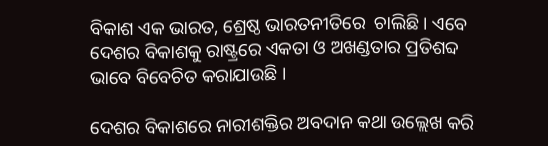ବିକାଶ ଏକ ଭାରତ, ଶ୍ରେଷ୍ଠ ଭାରତନୀତିରେ  ଚାଲିଛି । ଏବେ ଦେଶର ବିକାଶକୁ ରାଷ୍ଟ୍ରରେ ଏକତା ଓ ଅଖଣ୍ଡତାର ପ୍ରତିଶବ୍ଦ ଭାବେ ବିବେଚିତ କରାଯାଉଛି ।

ଦେଶର ବିକାଶରେ ନାରୀଶକ୍ତିର ଅବଦାନ କଥା ଉଲ୍ଲେଖ କରି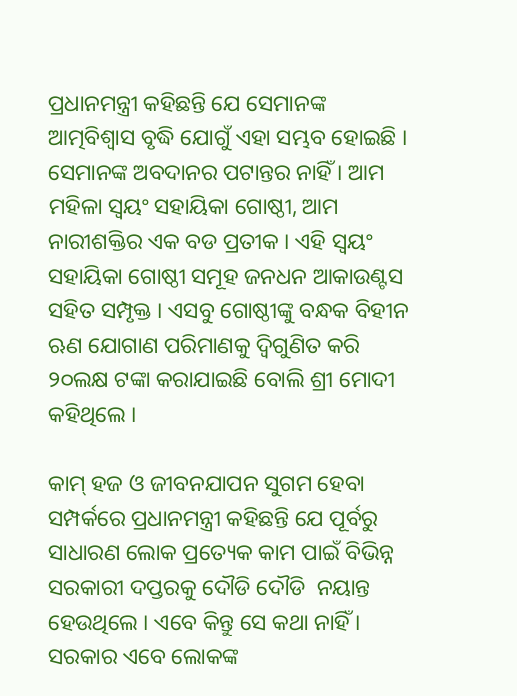ପ୍ରଧାନମନ୍ତ୍ରୀ କହିଛନ୍ତି ଯେ ସେମାନଙ୍କ ଆତ୍ମବିଶ୍ୱାସ ବୃଦ୍ଧି ଯୋଗୁଁ ଏହା ସମ୍ଭବ ହୋଇଛି । ସେମାନଙ୍କ ଅବଦାନର ପଟାନ୍ତର ନାହିଁ । ଆମ ମହିଳା ସ୍ୱୟଂ ସହାୟିକା ଗୋଷ୍ଠୀ, ଆମ ନାରୀଶକ୍ତିର ଏକ ବଡ ପ୍ରତୀକ । ଏହି ସ୍ୱୟଂ ସହାୟିକା ଗୋଷ୍ଠୀ ସମୂହ ଜନଧନ ଆକାଉଣ୍ଟସ ସହିତ ସମ୍ପୃକ୍ତ । ଏସବୁ ଗୋଷ୍ଠୀଙ୍କୁ ବନ୍ଧକ ବିହୀନ ଋଣ ଯୋଗାଣ ପରିମାଣକୁ ଦ୍ୱିଗୁଣିତ କରି ୨୦ଲକ୍ଷ ଟଙ୍କା କରାଯାଇଛି ବୋଲି ଶ୍ରୀ ମୋଦୀ କହିଥିଲେ ।

କାମ୍ ହଜ ଓ ଜୀବନଯାପନ ସୁଗମ ହେବା ସମ୍ପର୍କରେ ପ୍ରଧାନମନ୍ତ୍ରୀ କହିଛନ୍ତି ଯେ ପୂର୍ବରୁ ସାଧାରଣ ଲୋକ ପ୍ରତ୍ୟେକ କାମ ପାଇଁ ବିଭିନ୍ନ ସରକାରୀ ଦପ୍ତରକୁ ଦୌଡି ଦୌଡି  ନୟାନ୍ତ ହେଉଥିଲେ । ଏବେ କିନ୍ତୁ ସେ କଥା ନାହିଁ । ସରକାର ଏବେ ଲୋକଙ୍କ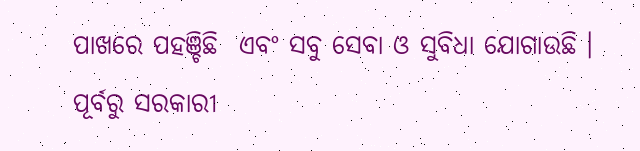ପାଖରେ ପହଞ୍ଚିଛି  ଏବଂ ସବୁ ସେବା ଓ ସୁବିଧା ଯୋଗାଉଛି । ପୂର୍ବରୁ ସରକାରୀ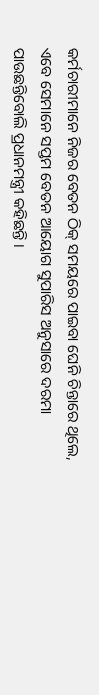କର୍ମଚାରୀମାନେ ନିଜର ବେତନ ଠିକ୍ ସମୟରେ ପାଇବା ଘେନି ଚିନ୍ତାରେ ଥିଲେ, ଏବେ ସେମାନେ ସପ୍ତମ ବେତନ ଆୟୋଗ ସୁପାରିସ ଅନୁସାରେ ଦରମା ପାଉଛନ୍ତିବୋଲି ପ୍ରଧାନମନ୍ତ୍ରୀ କହିଛନ୍ତି ।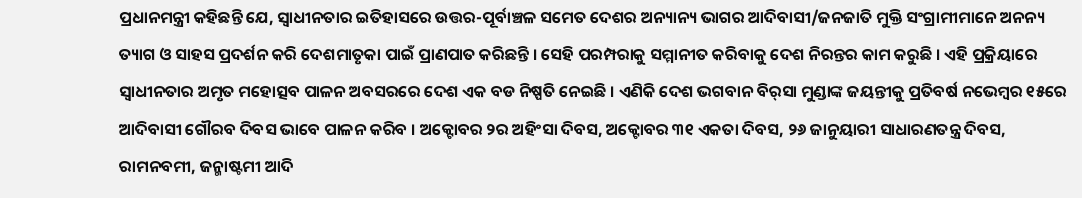ପ୍ରଧାନମନ୍ତ୍ରୀ କହିଛନ୍ତି ଯେ, ସ୍ୱାଧୀନତାର ଇତିହାସରେ ଉତ୍ତର-ପୂର୍ବାଞ୍ଚଳ ସମେତ ଦେଶର ଅନ୍ୟାନ୍ୟ ଭାଗର ଆଦିବାସୀ/ଜନଜାତି ମୁକ୍ତି ସଂଗ୍ରାମୀମାନେ ଅନନ୍ୟ ତ୍ୟାଗ ଓ ସାହସ ପ୍ରଦର୍ଶନ କରି ଦେଶମାତୃକା ପାଇଁ ପ୍ରାଣପାତ କରିଛନ୍ତି । ସେହି ପରମ୍ପରାକୁ ସମ୍ମାନୀତ କରିବାକୁ ଦେଶ ନିରନ୍ତର କାମ କରୁଛି । ଏହି ପ୍ରକ୍ରିୟାରେ ସ୍ୱାଧୀନତାର ଅମୃତ ମହୋତ୍ସବ ପାଳନ ଅବସରରେ ଦେଶ ଏକ ବଡ ନିଷ୍ପତି ନେଇଛି । ଏଣିକି ଦେଶ ଭଗବାନ ବିର୍‌ସା ମୁଣ୍ଡାଙ୍କ ଜୟନ୍ତୀକୁ ପ୍ରତିବର୍ଷ ନଭେମ୍ବର ୧୫ରେ ଆଦିବାସୀ ଗୌରବ ଦିବସ ଭାବେ ପାଳନ କରିବ । ଅକ୍ଟୋବର ୨ର ଅହିଂସା ଦିବସ, ଅକ୍ଟୋବର ୩୧ ଏକତା ଦିବସ, ୨୬ ଜାନୁୟାରୀ ସାଧାରଣତନ୍ତ୍ର ଦିବସ, ରାମନବମୀ, ଜନ୍ମାଷ୍ଟମୀ ଆଦି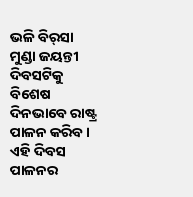ଭଳି ବିର୍‌ସା ମୁଣ୍ଡା ଜୟନ୍ତୀ ଦିବସଟିକୁ ବିଶେଷ ଦିନଭାବେ ରାଷ୍ଟ୍ର ପାଳନ କରିବ । ଏହି ଦିବସ ପାଳନର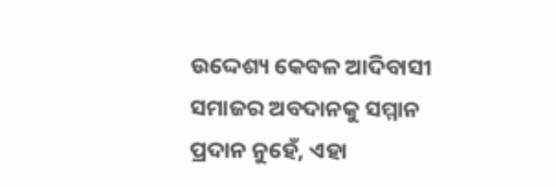ଉଦ୍ଦେଶ୍ୟ କେବଳ ଆଦିବାସୀ ସମାଜର ଅବଦାନକୁ ସମ୍ମାନ ପ୍ରଦାନ ନୁହେଁ, ଏହା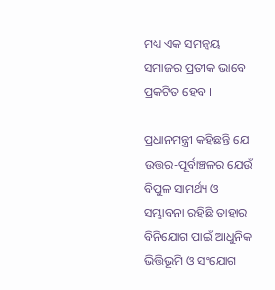ମଧ୍ୟ ଏକ ସମନ୍ୱୟ ସମାଜର ପ୍ରତୀକ ଭାବେ ପ୍ରକଟିତ ହେବ ।

ପ୍ରଧାନମନ୍ତ୍ରୀ କହିଛନ୍ତି ଯେ ଉତ୍ତର-ପୂର୍ବାଞ୍ଚଳର ଯେଉଁ ବିପୁଳ ସାମର୍ଥ୍ୟ ଓ ସମ୍ଭାବନା ରହିଛି ତାହାର ବିନିଯୋଗ ପାଇଁ ଆଧୁନିକ  ଭିତ୍ତିଭୂମି ଓ ସଂଯୋଗ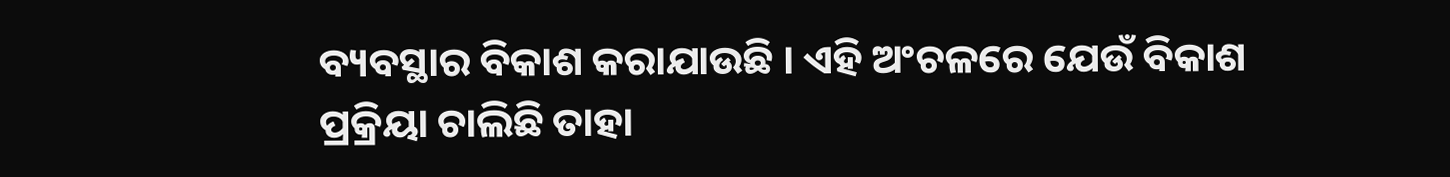ବ୍ୟବସ୍ଥାର ବିକାଶ କରାଯାଉଛି । ଏହି ଅଂଚଳରେ ଯେଉଁ ବିକାଶ ପ୍ରକ୍ରିୟା ଚାଲିଛି ତାହା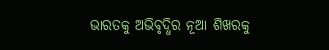ଭାରତକୁ ଅଭିବୃଦ୍ଧିର ନୂଆ ଶିଖରକୁ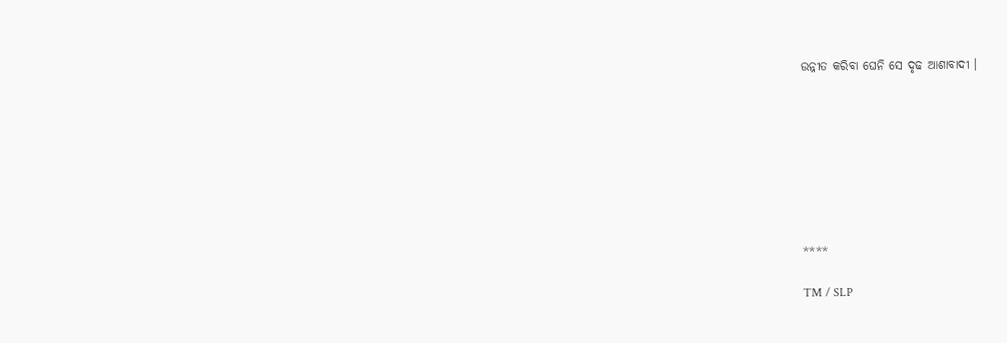ଉନ୍ନୀତ କରିବା ଘେନି ସେ ଦୃଢ ଆଶାବାଦୀ ।








****

TM / SLP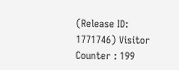(Release ID: 1771746) Visitor Counter : 199